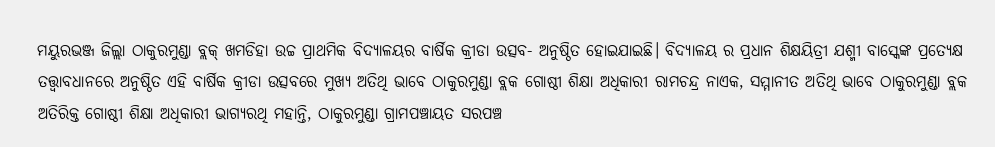ମୟୁରଭଞ୍ଜ ଜିଲ୍ଲା ଠାକୁରମୁଣ୍ଡା ବ୍ଲକ୍ ଖମଡିହା ଉଚ୍ଚ ପ୍ରାଥମିକ ବିଦ୍ୟାଳୟର ବାର୍ଷିକ କ୍ରୀଡା ଉତ୍ସବ- ଅନୁଷ୍ଠିତ ହୋଇଯାଇଛି। ବିଦ୍ୟାଳୟ ର ପ୍ରଧାନ ଶିକ୍ଷୟିତ୍ରୀ ଯଶ୍ମୀ ବାସ୍କେଙ୍କ ପ୍ରତ୍ୟେକ୍ଷ ତତ୍ତ୍ଵାବଧାନରେ ଅନୁଷ୍ଠିତ ଏହି ବାର୍ଷିକ କ୍ରୀଡା ଉତ୍ସବରେ ମୁଖ୍ୟ ଅତିଥି ଭାବେ ଠାକୁରମୁଣ୍ଡା ବ୍ଲକ ଗୋଷ୍ଠୀ ଶିକ୍ଷା ଅଧିକାରୀ ରାମଚନ୍ଦ୍ର ନାଏକ, ସମ୍ମାନୀତ ଅତିଥି ଭାବେ ଠାକୁରମୁଣ୍ଡା ବ୍ଲକ ଅତିରିକ୍ତ ଗୋଷ୍ଠୀ ଶିକ୍ଷା ଅଧିକାରୀ ଭାଗ୍ୟରଥି ମହାନ୍ତି, ଠାକୁରମୁଣ୍ଡା ଗ୍ରାମପଞ୍ଚାୟତ ସରପଞ୍ଚ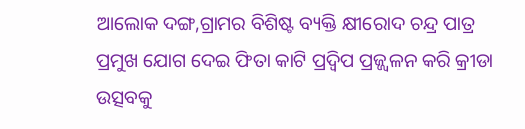ଆଲୋକ ଦଙ୍ଗ,ଗ୍ରାମର ବିଶିଷ୍ଟ ବ୍ୟକ୍ତି କ୍ଷୀରୋଦ ଚନ୍ଦ୍ର ପାତ୍ର ପ୍ରମୁଖ ଯୋଗ ଦେଇ ଫିତା କାଟି ପ୍ରଦ୍ବିପ ପ୍ରଜ୍ଜ୍ୱଳନ କରି କ୍ରୀଡା ଉତ୍ସବକୁ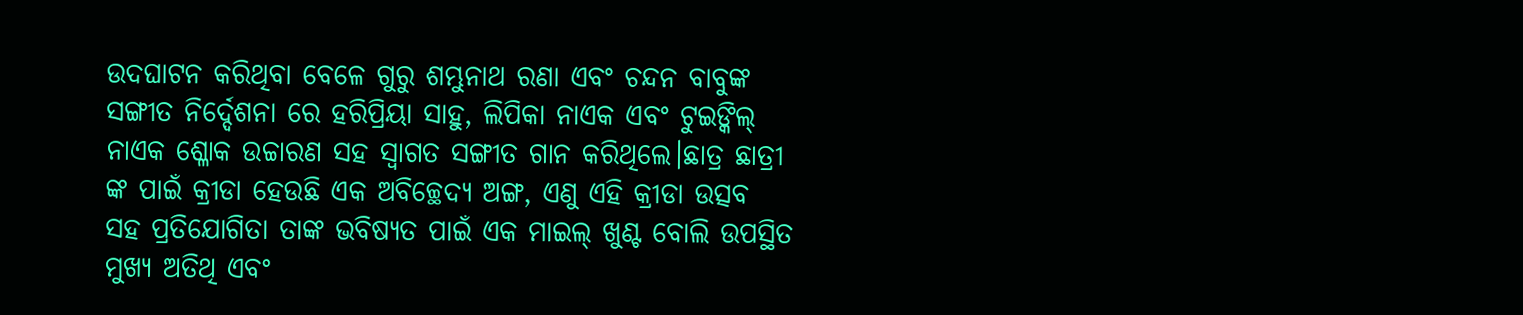ଉଦଘାଟନ କରିଥିବା ବେଳେ ଗୁରୁ ଶମ୍ଭୁନାଥ ରଣା ଏବଂ ଚନ୍ଦନ ବାବୁଙ୍କ ସଙ୍ଗୀତ ନିର୍ଦ୍ଦେଶନା ରେ ହରିପ୍ରିୟା ସାହୁ, ଲିପିକା ନାଏକ ଏବଂ ଟୁଇଙ୍କିଲ୍ ନାଏକ ଶ୍ଳୋକ ଉଚ୍ଚାରଣ ସହ ସ୍ଵାଗତ ସଙ୍ଗୀତ ଗାନ କରିଥିଲେ।ଛାତ୍ର ଛାତ୍ରୀ ଙ୍କ ପାଇଁ କ୍ରୀଡା ହେଉଛି ଏକ ଅବିଚ୍ଛେଦ୍ୟ ଅଙ୍ଗ, ଏଣୁ ଏହି କ୍ରୀଡା ଉତ୍ସବ ସହ ପ୍ରତିଯୋଗିତା ତାଙ୍କ ଭବିଷ୍ୟତ ପାଇଁ ଏକ ମାଇଲ୍ ଖୁଣ୍ଟ ବୋଲି ଉପସ୍ଥିତ ମୁଖ୍ୟ ଅତିଥି ଏବଂ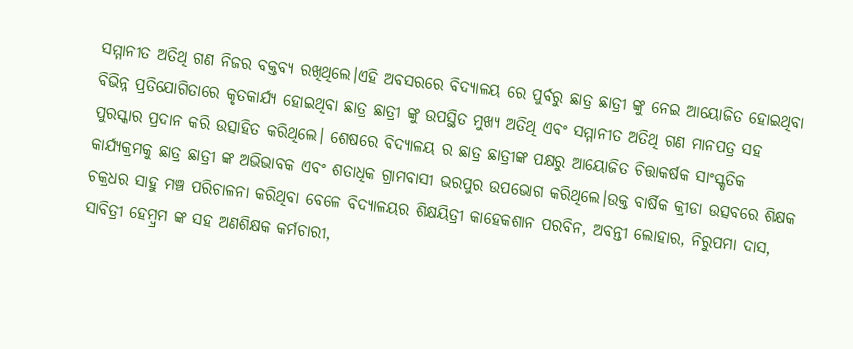ସମ୍ମାନୀତ ଅତିଥି ଗଣ ନିଜର ବକ୍ତବ୍ୟ ରଖିଥିଲେ।ଏହି ଅବସରରେ ବିଦ୍ୟାଳୟ ରେ ପୁର୍ବରୁ ଛାତ୍ର ଛାତ୍ରୀ ଙ୍କୁ ନେଇ ଆୟୋଜିତ ହୋଇଥିବା ବିଭିନ୍ନ ପ୍ରତିଯୋଗିତାରେ କୃତକାର୍ଯ୍ୟ ହୋଇଥିବା ଛାତ୍ର ଛାତ୍ରୀ ଙ୍କୁ ଉପସ୍ଥିତ ମୁଖ୍ୟ ଅତିଥି ଏବଂ ସମ୍ମାନୀତ ଅତିଥି ଗଣ ମାନପତ୍ର ସହ ପୁରସ୍କାର ପ୍ରଦାନ କରି ଉତ୍ସାହିତ କରିଥିଲେ। ଶେଷରେ ବିଦ୍ୟାଳୟ ର ଛାତ୍ର ଛାତ୍ରୀଙ୍କ ପକ୍ଷରୁ ଆୟୋଜିତ ଚିତ୍ତାକର୍ଷକ ସାଂସ୍କୃତିକ କାର୍ଯ୍ୟକ୍ରମକୁ ଛାତ୍ର ଛାତ୍ରୀ ଙ୍କ ଅଭିଭାବକ ଏବଂ ଶତାଧିକ ଗ୍ରାମବାସୀ ଭରପୁର ଉପଭୋଗ କରିଥିଲେ।ଉକ୍ତ ବାର୍ଷିକ କ୍ରୀଡା ଉତ୍ସବରେ ଶିକ୍ଷକ ଚକ୍ରଧର ସାହୁ ମଞ୍ଚ ପରିଚାଳନା କରିଥିବା ବେଳେ ବିଦ୍ୟାଳୟର ଶିକ୍ଷୟିତ୍ରୀ କାହେକଶାନ ପରବିନ, ଅବନ୍ତୀ ଲୋହାର, ନିରୁପମା ଦାସ, ସାବିତ୍ରୀ ହେମ୍ବ୍ରମ ଙ୍କ ସହ ଅଣଶିକ୍ଷକ କର୍ମଚାରୀ,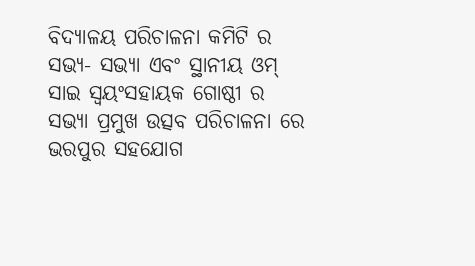ବିଦ୍ୟାଳୟ ପରିଚାଳନା କମିଟି ର ସଭ୍ୟ- ସଭ୍ୟା ଏବଂ ସ୍ଥାନୀୟ ଓମ୍ ସାଇ ସ୍ଵୟଂସହାୟକ ଗୋଷ୍ଠୀ ର ସଭ୍ୟା ପ୍ରମୁଖ ଉତ୍ସବ ପରିଚାଳନା ରେ ଭରପୁର ସହଯୋଗ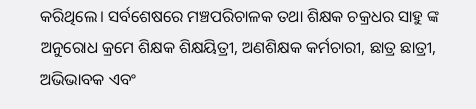କରିଥିଲେ। ସର୍ବଶେଷରେ ମଞ୍ଚପରିଚାଳକ ତଥା ଶିକ୍ଷକ ଚକ୍ରଧର ସାହୁ ଙ୍କ ଅନୁରୋଧ କ୍ରମେ ଶିକ୍ଷକ ଶିକ୍ଷୟିତ୍ରୀ, ଅଣଶିକ୍ଷକ କର୍ମଚାରୀ, ଛାତ୍ର ଛାତ୍ରୀ, ଅଭିଭାବକ ଏବଂ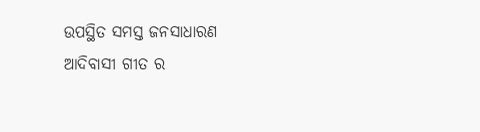ଉପସ୍ଥିତ ସମସ୍ତ ଜନସାଧାରଣ ଆଦିବାସୀ ଗୀତ ର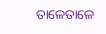ତାଳେତାଳେ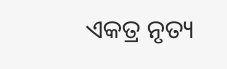ଏକତ୍ର ନୃତ୍ୟ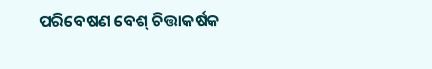ପରିବେଷଣ ବେଶ୍ ଚିତ୍ତାକର୍ଷକ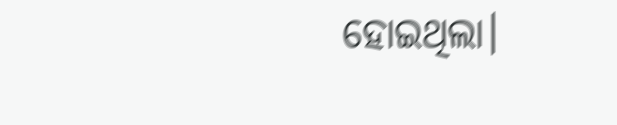ହୋଇଥିଲା।